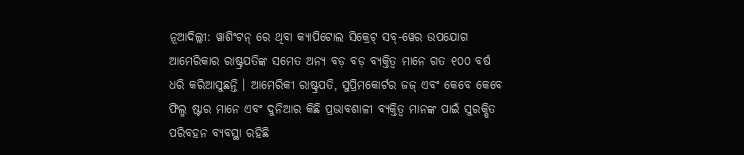ନୂଆଦିଲ୍ଲୀ: ୱାଶିଂଟନ୍ ରେ ଥିବା କ୍ୟାପିଟୋଲ ସିକ୍ରେଟ୍ ସବ୍-ୱେର ଉପଯୋଗ ଆମେରିକାର ରାଷ୍ଟ୍ରପତିଙ୍କ ସମେତ ଅନ୍ୟ ବଡ଼ ବଡ଼ ବ୍ୟକ୍ତିତ୍ୱ ମାନେ ଗତ ୧୦୦ ବର୍ଷ ଧରି କରିଆସୁଛନ୍ତି । ଆମେରିକୀ ରାଷ୍ଟ୍ରପତି, ସୁପ୍ରିମକୋର୍ଟର ଜଜ୍ ଏବଂ କେବେ କେବେ ଫିଲ୍ମ ଷ୍ଟାର ମାନେ ଏବଂ ଦୁନିଆର କିଛି ପ୍ରଭାବଶାଳୀ ବ୍ୟକ୍ତିତ୍ୱ ମାନଙ୍କ ପାଇଁ ସୁରକ୍ଷିତ ପରିବହନ ବ୍ୟବସ୍ଥା ରହିଛି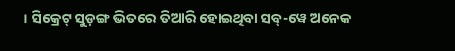। ସିକ୍ରେଟ୍ ସୁଡ଼ଙ୍ଗ ଭିତରେ ତିଆରି ହୋଇଥିବା ସବ୍-ୱେ ଅନେକ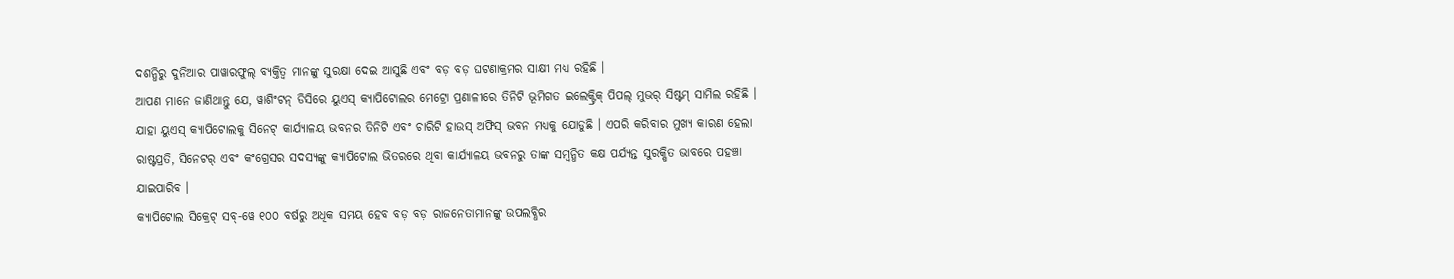ଦଶନ୍ଧିରୁ ଦୁନିଆର ପାୱାରଫୁଲ୍ ବ୍ୟକ୍ତିତ୍ୱ ମାନଙ୍କୁ ସୁରକ୍ଷା ଦେଇ ଆସୁଛି ଏବଂ ବଡ଼ ବଡ଼ ଘଟଣାକ୍ରମର ସାକ୍ଷୀ ମଧ୍ୟ ରହିଛି ।
ଆପଣ ମାନେ ଜାଣିଥାନ୍ତୁ ଯେ, ୱାଶିଂଟନ୍ ଡିସିରେ ୟୁଏସ୍ କ୍ୟାପିଟୋଲର ମେଟ୍ରୋ ପ୍ରଣାଳୀରେ ତିନିଟି ଭୂମିଗତ ଇଲେକ୍ଟ୍ରିକ୍ ପିପଲ୍ ମୁଭର୍ ସିଷ୍ଟମ୍ ସାମିଲ ରହିଛି । ଯାହା ୟୁଏସ୍ କ୍ୟାପିଟୋଲକୁ ସିନେଟ୍ କାର୍ଯ୍ୟାଳୟ ଭବନର ତିନିଟି ଏବଂ ଚାରିଟି ହାଉସ୍ ଅଫିସ୍ ଭବନ ମଧ୍ୟକୁ ଯୋଡୁଛି । ଏପରି କରିବାର ମୁଖ୍ୟ କାରଣ ହେଲା ରାଷ୍ଟପ୍ରତି, ସିନେଟର୍ ଏବଂ କଂଗ୍ରେସର ସଦସ୍ୟଙ୍କୁ କ୍ୟାପିଟୋଲ ଭିତରରେ ଥିବା କାର୍ଯ୍ୟାଳୟ ଭବନରୁ ତାଙ୍କ ସମ୍ବନ୍ଧିତ କକ୍ଷ ପର୍ଯ୍ୟନ୍ତ ସୁରକ୍ଷିତ ଭାବରେ ପହଞ୍ଚା ଯାଇପାରିବ ।
କ୍ୟାପିଟୋଲ ସିକ୍ରେଟ୍ ସବ୍-ୱେ ୧୦୦ ବର୍ଷରୁ ଅଧିକ ସମୟ ହେବ ବଡ଼ ବଡ଼ ରାଜନେତାମାନଙ୍କୁ ଉପଲବ୍ଧିର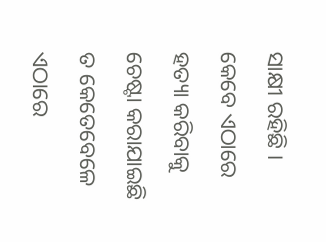ସାକ୍ଷୀ ରହିଛି । କେବେ ଏଠାରେ ହତ୍ୟା କରିବାକୁ ଚେଷ୍ଟା କରାଯାଇଛି ତ କେତେବେଳେ ଏଠାରେ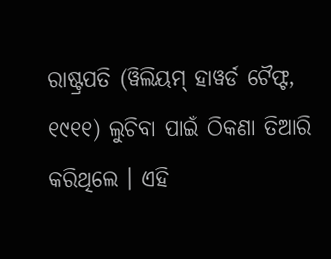ରାଷ୍ଟ୍ରପତି (ୱିଲିୟମ୍ ହାୱର୍ଡ ଟୈଫ୍ଟ, ୧୯୧୧) ଲୁଚିବା ପାଇଁ ଠିକଣା ତିଆରି କରିଥିଲେ । ଏହି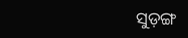ସୁଡ଼ଙ୍ଗ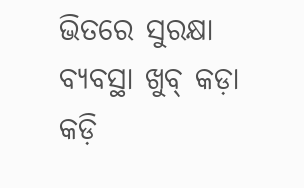ଭିତରେ ସୁରକ୍ଷା ବ୍ୟବସ୍ଥା ଖୁବ୍ କଡ଼ା କଡ଼ି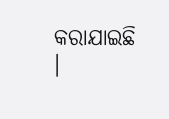କରାଯାଇଛି ।